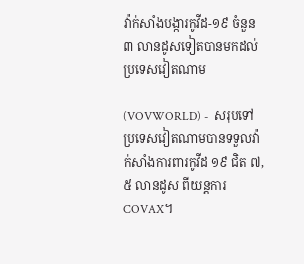វ៉ាក់សាំងបង្ការកូវីដ-១៩ ចំនួន ៣ លានដូសទៀតបានមកដល់ប្រទេសវៀតណាម

(VOVWORLD) -  សរុបទៅ ប្រទេសវៀតណាមបានទទួលវ៉ាក់សាំងការពារកូវីដ ១៩ ជិត ៧,៥ លានដូស ពីយន្តការ COVAX។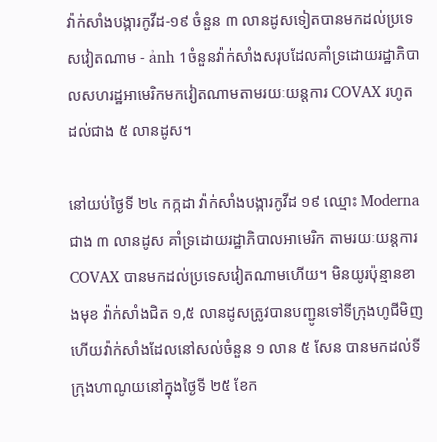វ៉ាក់សាំងបង្ការកូវីដ-១៩ ចំនួន ៣ លានដូសទៀតបានមកដល់ប្រទេសវៀតណាម - ảnh 1ចំនួនវ៉ាក់សាំងសរុបដែលគាំទ្រដោយរដ្ឋាភិបាលសហរដ្ឋអាមេរិកមកវៀតណាមតាមរយៈយន្តការ COVAX រហូតដល់ជាង ៥ លានដូស។

នៅយប់ថ្ងៃទី ២៤ កក្កដា វ៉ាក់សាំងបង្ការកូវីដ ១៩ ឈ្មោះ Moderna ជាង ៣ លានដូស គាំទ្រដោយរដ្ឋាភិបាលអាមេរិក តាមរយៈយន្តការ COVAX បានមកដល់ប្រទេសវៀតណាមហើយ។ មិនយូរប៉ុន្មានខាងមុខ វ៉ាក់សាំងជិត ១,៥ លានដូសត្រូវបានបញ្ជូនទៅទីក្រុងហូជីមិញហើយវ៉ាក់សាំងដែលនៅសល់ចំនួន ១ លាន ៥ សែន បានមកដល់ទីក្រុងហាណូយនៅក្នុងថ្ងៃទី ២៥ ខែក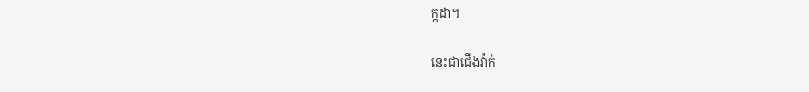ក្កដា។

នេះជាជើងវ៉ាក់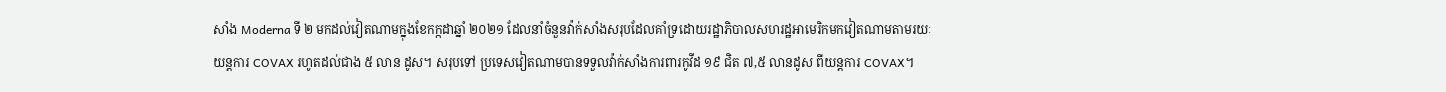សាំង Moderna ទី ២ មកដល់វៀតណាមក្នុងខែកក្កដាឆ្នាំ ២០២១ ដែលនាំចំនួនវ៉ាក់សាំងសរុបដែលគាំទ្រដោយរដ្ឋាភិបាលសហរដ្ឋអាមេរិកមកវៀតណាមតាមរយៈយន្តការ COVAX រហូតដល់ជាង ៥ លាន ដូស។ សរុបទៅ ប្រទេសវៀតណាមបានទទួលវ៉ាក់សាំងការពារកូវីដ ១៩ ជិត ៧,៥ លានដូស ពីយន្តការ COVAX។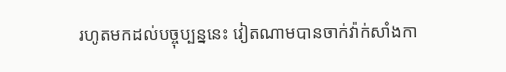រហូតមកដល់បច្ចុប្បន្ននេះ វៀតណាមបានចាក់វ៉ាក់សាំងកា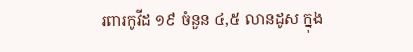រពារកូវីដ ១៩ ចំនួន ៤,៥ លានដូស ក្នុង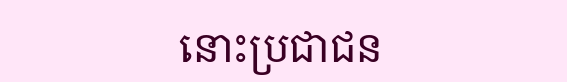នោះប្រជាជន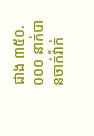ជាង ៣៥០.០០០ នាក់បានចាក់វ៉ាក់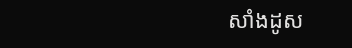សាំងដូស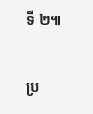ទី ២៕

ប្រ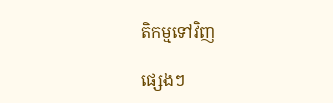តិកម្មទៅវិញ

ផ្សេងៗ